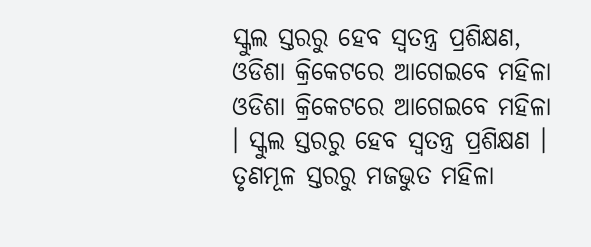ସ୍କୁଲ ସ୍ତରରୁ ହେବ ସ୍ୱତନ୍ତ୍ର ପ୍ରଶିକ୍ଷଣ, ଓଡିଶା କ୍ରିକେଟରେ ଆଗେଇବେ ମହିଳା
ଓଡିଶା କ୍ରିକେଟରେ ଆଗେଇବେ ମହିଳା । ସ୍କୁଲ ସ୍ତରରୁ ହେବ ସ୍ୱତନ୍ତ୍ର ପ୍ରଶିକ୍ଷଣ । ତୃଣମୂଳ ସ୍ତରରୁ ମଜଭୁତ ମହିଳା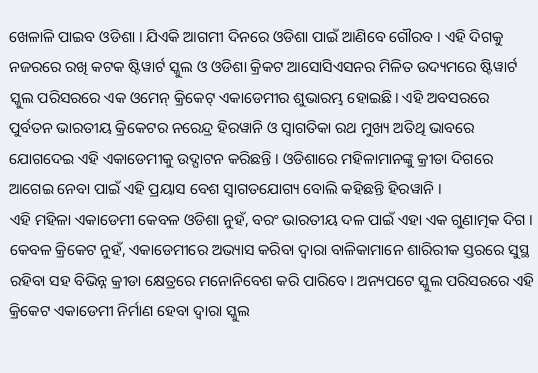ଖେଳାଳି ପାଇବ ଓଡିଶା । ଯିଏକି ଆଗମୀ ଦିନରେ ଓଡିଶା ପାଇଁ ଆଣିବେ ଗୌରବ । ଏହି ଦିଗକୁ ନଜରରେ ରଖି କଟକ ଷ୍ଟିୱାର୍ଟ ସ୍କୁଲ ଓ ଓଡିଶା କ୍ରିକଟ ଆସୋସିଏସନର ମିଳିତ ଉଦ୍ୟମରେ ଷ୍ଟିୱାର୍ଟ ସ୍କୁଲ ପରିସରରେ ଏକ ଓମେନ୍ କ୍ରିକେଟ୍ ଏକାଡେମୀର ଶୁଭାରମ୍ଭ ହୋଇଛି। ଏହି ଅବସରରେ ପୁର୍ବତନ ଭାରତୀୟ କ୍ରିକେଟର ନରେନ୍ଦ୍ର ହିରୱାନି ଓ ସ୍ୱାଗତିକା ରଥ ମୁଖ୍ୟ ଅତିଥି ଭାବରେ ଯୋଗଦେଇ ଏହି ଏକାଡେମୀକୁ ଉଦ୍ଘାଟନ କରିଛନ୍ତି । ଓଡିଶାରେ ମହିଳାମାନଙ୍କୁ କ୍ରୀଡା ଦିଗରେ ଆଗେଇ ନେବା ପାଇଁ ଏହି ପ୍ରୟାସ ବେଶ ସ୍ୱାଗତଯୋଗ୍ୟ ବୋଲି କହିଛନ୍ତି ହିରୱାନି ।
ଏହି ମହିଳା ଏକାଡେମୀ କେବଳ ଓଡିଶା ନୁହଁ, ବରଂ ଭାରତୀୟ ଦଳ ପାଇଁ ଏହା ଏକ ଗୁଣାତ୍ମକ ଦିଗ । କେବଳ କ୍ରିକେଟ ନୁହଁ, ଏକାଡେମୀରେ ଅଭ୍ୟାସ କରିବା ଦ୍ୱାରା ବାଳିକାମାନେ ଶାରିରୀକ ସ୍ତରରେ ସୁସ୍ଥ ରହିବା ସହ ବିଭିନ୍ନ କ୍ରୀଡା କ୍ଷେତ୍ରରେ ମନୋନିବେଶ କରି ପାରିବେ। ଅନ୍ୟପଟେ ସ୍କୁଲ ପରିସରରେ ଏହି କ୍ରିକେଟ ଏକାଡେମୀ ନିର୍ମାଣ ହେବା ଦ୍ୱାରା ସ୍କୁଲ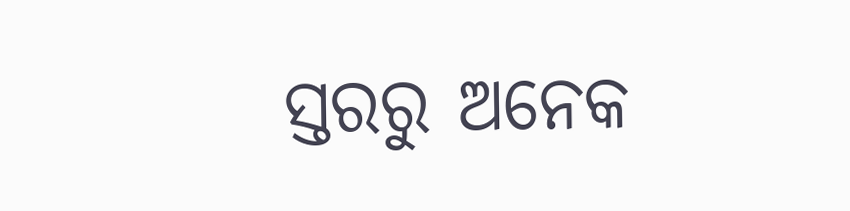ସ୍ତରରୁ ଅନେକ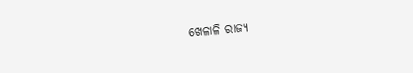ଖେଳାଳି ରାଜ୍ୟ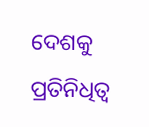ଦେଶକୁ ପ୍ରତିନିଧିତ୍ଵ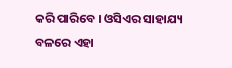କରି ପାରିବେ । ଓସିଏର ସାହାଯ୍ୟ ବଳରେ ଏହା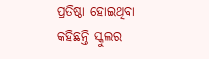ପ୍ରତିଷ୍ଠା ହୋଇଥିବା କହିଛନ୍ତି ସ୍କୁଲର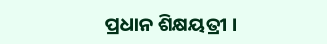ପ୍ରଧାନ ଶିକ୍ଷୟତ୍ରୀ ।